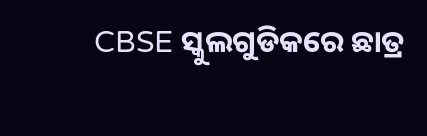CBSE ସ୍କୁଲଗୁଡିକରେ ଛାତ୍ର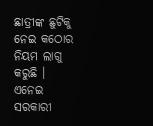ଛାତ୍ରୀଙ୍କ ଛୁଟିକୁ ନେଇ କଠୋର ନିୟମ ଲାଗୁ କରୁଛି । ଏନେଇ ସରକାରୀ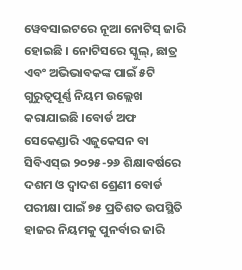ୱେବସାଇଟରେ ନୂଆ ନୋଟିସ୍ ଜାରି ହୋଇଛି । ନୋଟିସରେ ସ୍କୁଲ୍, ଛାତ୍ର ଏବଂ ଅଭିଭାବକଙ୍କ ପାଇଁ ୫ଟି ଗୁରୁତ୍ବପୂର୍ଣ୍ଣ ନିୟମ ଉଲ୍ଲେଖ କରାଯାଇଛି ।ବୋର୍ଡ ଅଫ ସେକେଣ୍ଡାରି ଏଜୁକେସନ ବା ସିବିଏସ୍ଇ ୨୦୨୫-୨୬ ଶିକ୍ଷାବର୍ଷରେ ଦଶମ ଓ ଦ୍ୱାଦଶ ଶ୍ରେଣୀ ବୋର୍ଡ ପରୀକ୍ଷା ପାଇଁ ୭୫ ପ୍ରତିଶତ ଉପସ୍ଥିତି ହାଜର ନିୟମକୁ ପୁନର୍ବାର ଜାରି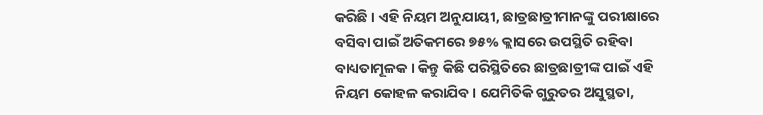କରିଛି । ଏହି ନିୟମ ଅନୁଯାୟୀ, ଛାତ୍ରଛାତ୍ରୀମାନଙ୍କୁ ପରୀକ୍ଷାରେ ବସିବା ପାଇଁ ଅତିକମରେ ୭୫% କ୍ଲାସରେ ଉପସ୍ଥିତି ରହିବା ବାଧ୍ୟତାମୂଳକ । କିନ୍ତୁ କିଛି ପରିସ୍ଥିତିରେ ଛାତ୍ରଛାତ୍ରୀଙ୍କ ପାଇଁ ଏହି ନିୟମ କୋହଳ କରାଯିବ । ଯେମିତିକି ଗୁରୁତର ଅସୁସ୍ଥତା,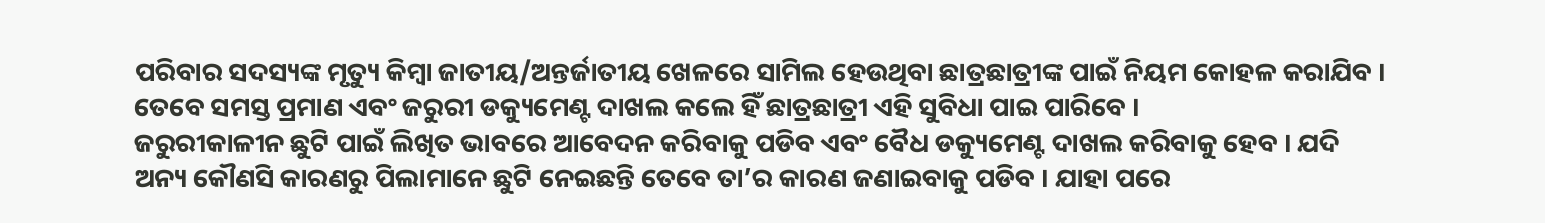ପରିବାର ସଦସ୍ୟଙ୍କ ମୃତ୍ୟୁ କିମ୍ବା ଜାତୀୟ/ଅନ୍ତର୍ଜାତୀୟ ଖେଳରେ ସାମିଲ ହେଉଥିବା ଛାତ୍ରଛାତ୍ରୀଙ୍କ ପାଇଁ ନିୟମ କୋହଳ କରାଯିବ । ତେବେ ସମସ୍ତ ପ୍ରମାଣ ଏବଂ ଜରୁରୀ ଡକ୍ୟୁମେଣ୍ଟ ଦାଖଲ କଲେ ହିଁ ଛାତ୍ରଛାତ୍ରୀ ଏହି ସୁବିଧା ପାଇ ପାରିବେ ।
ଜରୁରୀକାଳୀନ ଛୁଟି ପାଇଁ ଲିଖିତ ଭାବରେ ଆବେଦନ କରିବାକୁ ପଡିବ ଏବଂ ବୈଧ ଡକ୍ୟୁମେଣ୍ଟ ଦାଖଲ କରିବାକୁ ହେବ । ଯଦି ଅନ୍ୟ କୌଣସି କାରଣରୁ ପିଲାମାନେ ଛୁଟି ନେଇଛନ୍ତି ତେବେ ତା’ର କାରଣ ଜଣାଇବାକୁ ପଡିବ । ଯାହା ପରେ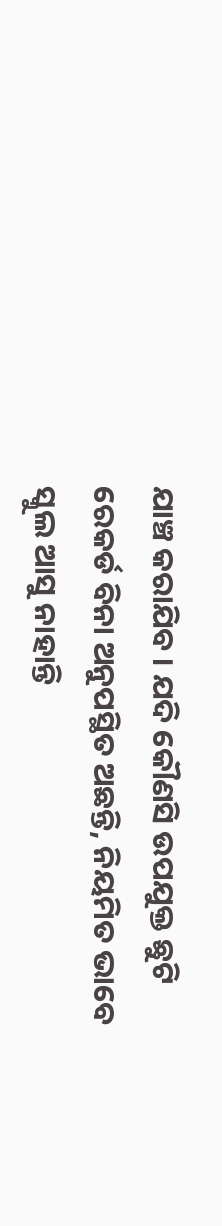ଯାଞ୍ଚ କରାଯିବ । ଯଦି କୌଣସି ଉପଯୁକ୍ତ ଛୁଟି ରେକର୍ଡ ବିନା ଅନୁପସ୍ଥିତ ଅଛନ୍ତି, ନିୟମିତ ଭାବେ ସ୍କୁଲ ଆସୁ ନାହାନ୍ତି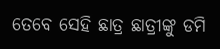ତେବେ ସେହି ଛାତ୍ର ଛାତ୍ରୀଙ୍କୁ ଡମି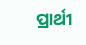ପ୍ରାର୍ଥୀ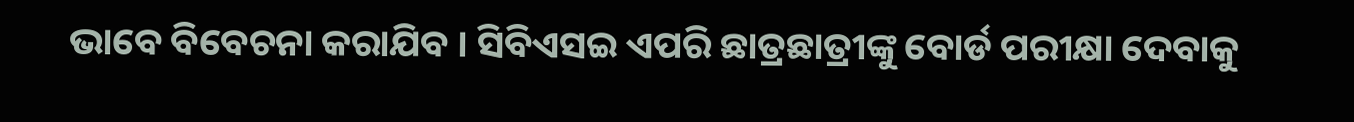ଭାବେ ବିବେଚନା କରାଯିବ । ସିବିଏସଇ ଏପରି ଛାତ୍ରଛାତ୍ରୀଙ୍କୁ ବୋର୍ଡ ପରୀକ୍ଷା ଦେବାକୁ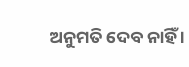ଅନୁମତି ଦେବ ନାହିଁ ।